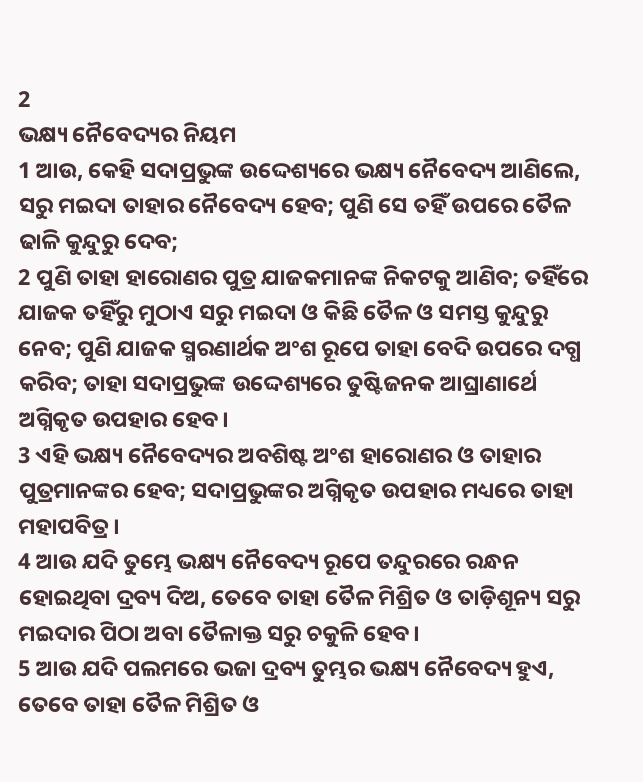2
ଭକ୍ଷ୍ୟ ନୈବେଦ୍ୟର ନିୟମ
1 ଆଉ, କେହି ସଦାପ୍ରଭୁଙ୍କ ଉଦ୍ଦେଶ୍ୟରେ ଭକ୍ଷ୍ୟ ନୈବେଦ୍ୟ ଆଣିଲେ, ସରୁ ମଇଦା ତାହାର ନୈବେଦ୍ୟ ହେବ; ପୁଣି ସେ ତହିଁ ଉପରେ ତୈଳ ଢାଳି କୁନ୍ଦୁରୁ ଦେବ;
2 ପୁଣି ତାହା ହାରୋଣର ପୁତ୍ର ଯାଜକମାନଙ୍କ ନିକଟକୁ ଆଣିବ; ତହିଁରେ ଯାଜକ ତହିଁରୁ ମୁଠାଏ ସରୁ ମଇଦା ଓ କିଛି ତୈଳ ଓ ସମସ୍ତ କୁନ୍ଦୁରୁ ନେବ; ପୁଣି ଯାଜକ ସ୍ମରଣାର୍ଥକ ଅଂଶ ରୂପେ ତାହା ବେଦି ଉପରେ ଦଗ୍ଧ କରିବ; ତାହା ସଦାପ୍ରଭୁଙ୍କ ଉଦ୍ଦେଶ୍ୟରେ ତୁଷ୍ଟିଜନକ ଆଘ୍ରାଣାର୍ଥେ ଅଗ୍ନିକୃତ ଉପହାର ହେବ।
3 ଏହି ଭକ୍ଷ୍ୟ ନୈବେଦ୍ୟର ଅବଶିଷ୍ଟ ଅଂଶ ହାରୋଣର ଓ ତାହାର ପୁତ୍ରମାନଙ୍କର ହେବ; ସଦାପ୍ରଭୁଙ୍କର ଅଗ୍ନିକୃତ ଉପହାର ମଧ୍ୟରେ ତାହା ମହାପବିତ୍ର।
4 ଆଉ ଯଦି ତୁମ୍ଭେ ଭକ୍ଷ୍ୟ ନୈବେଦ୍ୟ ରୂପେ ତନ୍ଦୁରରେ ରନ୍ଧନ ହୋଇଥିବା ଦ୍ରବ୍ୟ ଦିଅ, ତେବେ ତାହା ତୈଳ ମିଶ୍ରିତ ଓ ତାଡ଼ିଶୂନ୍ୟ ସରୁ ମଇଦାର ପିଠା ଅବା ତୈଳାକ୍ତ ସରୁ ଚକୁଳି ହେବ।
5 ଆଉ ଯଦି ପଲମରେ ଭଜା ଦ୍ରବ୍ୟ ତୁମ୍ଭର ଭକ୍ଷ୍ୟ ନୈବେଦ୍ୟ ହୁଏ, ତେବେ ତାହା ତୈଳ ମିଶ୍ରିତ ଓ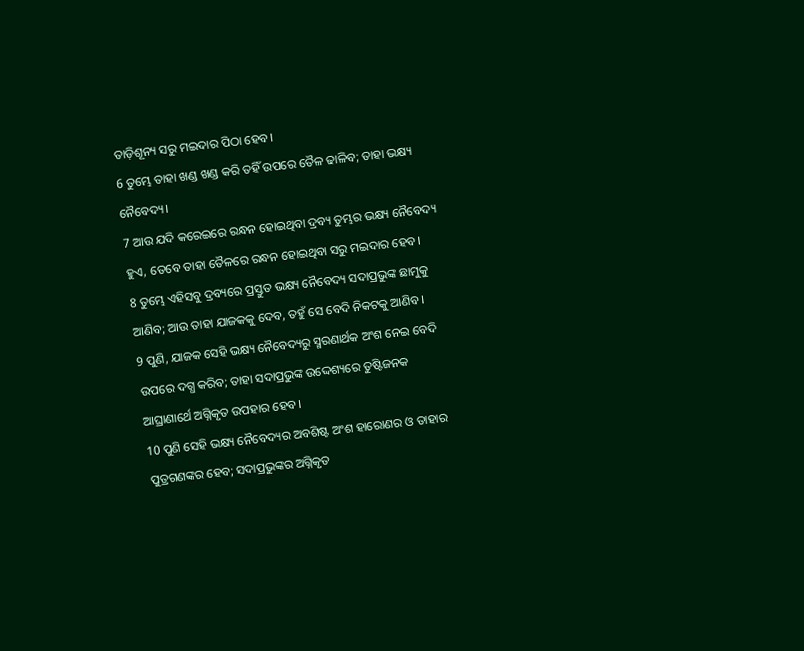ତାଡ଼ିଶୂନ୍ୟ ସରୁ ମଇଦାର ପିଠା ହେବ।
6 ତୁମ୍ଭେ ତାହା ଖଣ୍ଡ ଖଣ୍ଡ କରି ତହିଁ ଉପରେ ତୈଳ ଢାଳିବ; ତାହା ଭକ୍ଷ୍ୟ ନୈବେଦ୍ୟ।
7 ଆଉ ଯଦି କରେଇରେ ରନ୍ଧନ ହୋଇଥିବା ଦ୍ରବ୍ୟ ତୁମ୍ଭର ଭକ୍ଷ୍ୟ ନୈବେଦ୍ୟ ହୁଏ, ତେବେ ତାହା ତୈଳରେ ରନ୍ଧନ ହୋଇଥିବା ସରୁ ମଇଦାର ହେବ।
8 ତୁମ୍ଭେ ଏହିସବୁ ଦ୍ରବ୍ୟରେ ପ୍ରସ୍ତୁତ ଭକ୍ଷ୍ୟ ନୈବେଦ୍ୟ ସଦାପ୍ରଭୁଙ୍କ ଛାମୁକୁ ଆଣିବ; ଆଉ ତାହା ଯାଜକକୁ ଦେବ, ତହୁଁ ସେ ବେଦି ନିକଟକୁ ଆଣିବ।
9 ପୁଣି, ଯାଜକ ସେହି ଭକ୍ଷ୍ୟ ନୈବେଦ୍ୟରୁ ସ୍ମରଣାର୍ଥକ ଅଂଶ ନେଇ ବେଦି ଉପରେ ଦଗ୍ଧ କରିବ; ତାହା ସଦାପ୍ରଭୁଙ୍କ ଉଦ୍ଦେଶ୍ୟରେ ତୁଷ୍ଟିଜନକ ଆଘ୍ରାଣାର୍ଥେ ଅଗ୍ନିକୃତ ଉପହାର ହେବ।
10 ପୁଣି ସେହି ଭକ୍ଷ୍ୟ ନୈବେଦ୍ୟର ଅବଶିଷ୍ଟ ଅଂଶ ହାରୋଣର ଓ ତାହାର ପୁତ୍ରଗଣଙ୍କର ହେବ; ସଦାପ୍ରଭୁଙ୍କର ଅଗ୍ନିକୃତ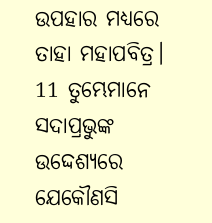ଉପହାର ମଧ୍ୟରେ ତାହା ମହାପବିତ୍ର।
11 ତୁମ୍ଭେମାନେ ସଦାପ୍ରଭୁଙ୍କ ଉଦ୍ଦେଶ୍ୟରେ ଯେକୌଣସି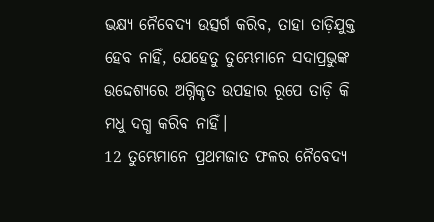ଭକ୍ଷ୍ୟ ନୈବେଦ୍ୟ ଉତ୍ସର୍ଗ କରିବ, ତାହା ତାଡ଼ିଯୁକ୍ତ ହେବ ନାହିଁ, ଯେହେତୁ ତୁମ୍ଭେମାନେ ସଦାପ୍ରଭୁଙ୍କ ଉଦ୍ଦେଶ୍ୟରେ ଅଗ୍ନିକୃତ ଉପହାର ରୂପେ ତାଡ଼ି କି ମଧୁ ଦଗ୍ଧ କରିବ ନାହିଁ।
12 ତୁମ୍ଭେମାନେ ପ୍ରଥମଜାତ ଫଳର ନୈବେଦ୍ୟ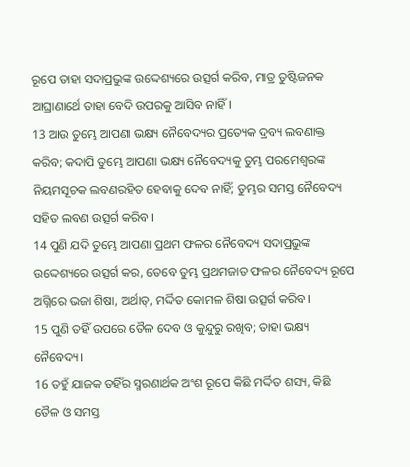ରୂପେ ତାହା ସଦାପ୍ରଭୁଙ୍କ ଉଦ୍ଦେଶ୍ୟରେ ଉତ୍ସର୍ଗ କରିବ, ମାତ୍ର ତୁଷ୍ଟିଜନକ ଆଘ୍ରାଣାର୍ଥେ ତାହା ବେଦି ଉପରକୁ ଆସିବ ନାହିଁ।
13 ଆଉ ତୁମ୍ଭେ ଆପଣା ଭକ୍ଷ୍ୟ ନୈବେଦ୍ୟର ପ୍ରତ୍ୟେକ ଦ୍ରବ୍ୟ ଲବଣାକ୍ତ କରିବ; କଦାପି ତୁମ୍ଭେ ଆପଣା ଭକ୍ଷ୍ୟ ନୈବେଦ୍ୟକୁ ତୁମ୍ଭ ପରମେଶ୍ୱରଙ୍କ ନିୟମସୂଚକ ଲବଣରହିତ ହେବାକୁ ଦେବ ନାହିଁ; ତୁମ୍ଭର ସମସ୍ତ ନୈବେଦ୍ୟ ସହିତ ଲବଣ ଉତ୍ସର୍ଗ କରିବ।
14 ପୁଣି ଯଦି ତୁମ୍ଭେ ଆପଣା ପ୍ରଥମ ଫଳର ନୈବେଦ୍ୟ ସଦାପ୍ରଭୁଙ୍କ ଉଦ୍ଦେଶ୍ୟରେ ଉତ୍ସର୍ଗ କର, ତେବେ ତୁମ୍ଭ ପ୍ରଥମଜାତ ଫଳର ନୈବେଦ୍ୟ ରୂପେ ଅଗ୍ନିରେ ଭଜା ଶିଷା, ଅର୍ଥାତ୍, ମର୍ଦ୍ଦିତ କୋମଳ ଶିଷା ଉତ୍ସର୍ଗ କରିବ।
15 ପୁଣି ତହିଁ ଉପରେ ତୈଳ ଦେବ ଓ କୁନ୍ଦୁରୁ ରଖିବ; ତାହା ଭକ୍ଷ୍ୟ ନୈବେଦ୍ୟ।
16 ତହୁଁ ଯାଜକ ତହିଁର ସ୍ମରଣାର୍ଥକ ଅଂଶ ରୂପେ କିଛି ମର୍ଦ୍ଦିତ ଶସ୍ୟ, କିଛି ତୈଳ ଓ ସମସ୍ତ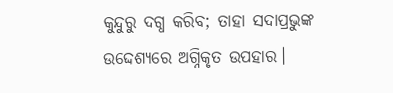କୁନ୍ଦୁରୁ ଦଗ୍ଧ କରିବ; ତାହା ସଦାପ୍ରଭୁଙ୍କ ଉଦ୍ଦେଶ୍ୟରେ ଅଗ୍ନିକୃତ ଉପହାର।